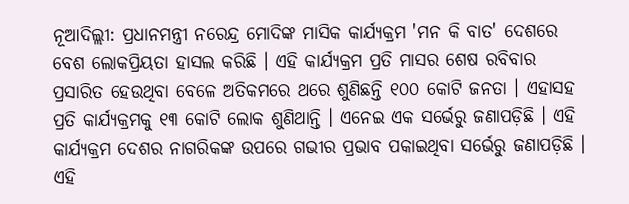ନୂଆଦିଲ୍ଲୀ: ପ୍ରଧାନମନ୍ତ୍ରୀ ନରେନ୍ଦ୍ର ମୋଦିଙ୍କ ମାସିକ କାର୍ଯ୍ୟକ୍ରମ 'ମନ କି ବାତ' ଦେଶରେ ବେଶ ଲୋକପ୍ରିୟତା ହାସଲ କରିଛି । ଏହି କାର୍ଯ୍ୟକ୍ରମ ପ୍ରତି ମାସର ଶେଷ ରବିବାର ପ୍ରସାରିତ ହେଉଥିବା ବେଳେ ଅତିକମରେ ଥରେ ଶୁଣିଛନ୍ତି ୧୦୦ କୋଟି ଜନତା । ଏହାସହ ପ୍ରତି କାର୍ଯ୍ୟକ୍ରମକୁ ୧୩ କୋଟି ଲୋକ ଶୁଣିଥାନ୍ତି । ଏନେଇ ଏକ ସର୍ଭେରୁ ଜଣାପଡ଼ିଛି । ଏହି କାର୍ଯ୍ୟକ୍ରମ ଦେଶର ନାଗରିକଙ୍କ ଉପରେ ଗଭୀର ପ୍ରଭାବ ପକାଇଥିବା ସର୍ଭେରୁ ଜଣାପଡ଼ିଛି । ଏହି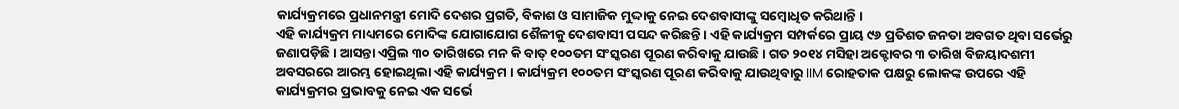କାର୍ଯ୍ୟକ୍ରମରେ ପ୍ରଧାନମନ୍ତ୍ରୀ ମୋଦି ଦେଶର ପ୍ରଗତି, ବିକାଶ ଓ ସାମାଜିକ ମୁଦ୍ଦାକୁ ନେଇ ଦେଶବାସୀଙ୍କୁ ସମ୍ବୋଧିତ କରିଥାନ୍ତି ।
ଏହି କାର୍ଯ୍ୟକ୍ରମ ମାଧ୍ୟମରେ ମୋଦିଙ୍କ ଯୋଗାଯୋଗ ଶୈଳୀକୁ ଦେଶବାସୀ ପସନ୍ଦ କରିଛନ୍ତି । ଏହି କାର୍ଯ୍ୟକ୍ରମ ସମ୍ପର୍କରେ ପ୍ରାୟ ୯୬ ପ୍ରତିଶତ ଜନତା ଅବଗତ ଥିବା ସର୍ଭେରୁ ଜଣାପଡ଼ିଛି । ଆସନ୍ତା ଏପ୍ରିଲ ୩୦ ତାରିଖରେ ମନ କି ବାତ୍ ୧୦୦ତମ ସଂସ୍କରଣ ପୂରଣ କରିବାକୁ ଯାଉଛି । ଗତ ୨୦୧୪ ମସିହା ଅକ୍ଟୋବର ୩ ତାରିଖ ବିଜୟାଦଶମୀ ଅବସରରେ ଆରମ୍ଭ ହୋଇଥିଲା ଏହି କାର୍ଯ୍ୟକ୍ରମ । କାର୍ଯ୍ୟକ୍ରମ ୧୦୦ତମ ସଂସ୍କରଣ ପୂରଣ କରିବାକୁ ଯାଉଥିବାରୁ IIM ରୋହତାକ ପକ୍ଷରୁ ଲୋକଙ୍କ ଉପରେ ଏହି କାର୍ଯ୍ୟକ୍ରମର ପ୍ରଭାବକୁ ନେଇ ଏକ ସର୍ଭେ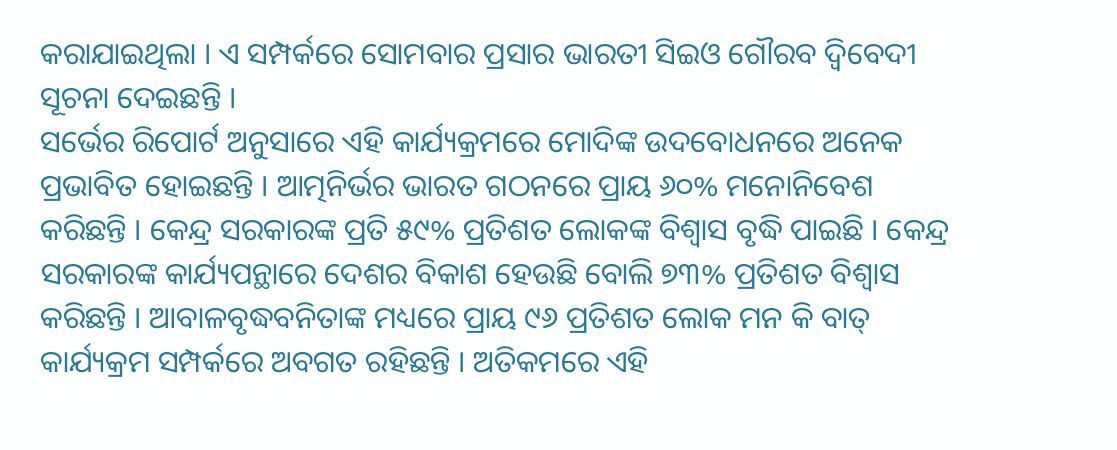କରାଯାଇଥିଲା । ଏ ସମ୍ପର୍କରେ ସୋମବାର ପ୍ରସାର ଭାରତୀ ସିଇଓ ଗୌରବ ଦ୍ବିବେଦୀ ସୂଚନା ଦେଇଛନ୍ତି ।
ସର୍ଭେର ରିପୋର୍ଟ ଅନୁସାରେ ଏହି କାର୍ଯ୍ୟକ୍ରମରେ ମୋଦିଙ୍କ ଉଦବୋଧନରେ ଅନେକ ପ୍ରଭାବିତ ହୋଇଛନ୍ତି । ଆତ୍ମନିର୍ଭର ଭାରତ ଗଠନରେ ପ୍ରାୟ ୬୦% ମନୋନିବେଶ କରିଛନ୍ତି । କେନ୍ଦ୍ର ସରକାରଙ୍କ ପ୍ରତି ୫୯% ପ୍ରତିଶତ ଲୋକଙ୍କ ବିଶ୍ବାସ ବୃଦ୍ଧି ପାଇଛି । କେନ୍ଦ୍ର ସରକାରଙ୍କ କାର୍ଯ୍ୟପନ୍ଥାରେ ଦେଶର ବିକାଶ ହେଉଛି ବୋଲି ୭୩% ପ୍ରତିଶତ ବିଶ୍ବାସ କରିଛନ୍ତି । ଆବାଳବୃଦ୍ଧବନିତାଙ୍କ ମଧ୍ୟରେ ପ୍ରାୟ ୯୬ ପ୍ରତିଶତ ଲୋକ ମନ କି ବାତ୍ କାର୍ଯ୍ୟକ୍ରମ ସମ୍ପର୍କରେ ଅବଗତ ରହିଛନ୍ତି । ଅତିକମରେ ଏହି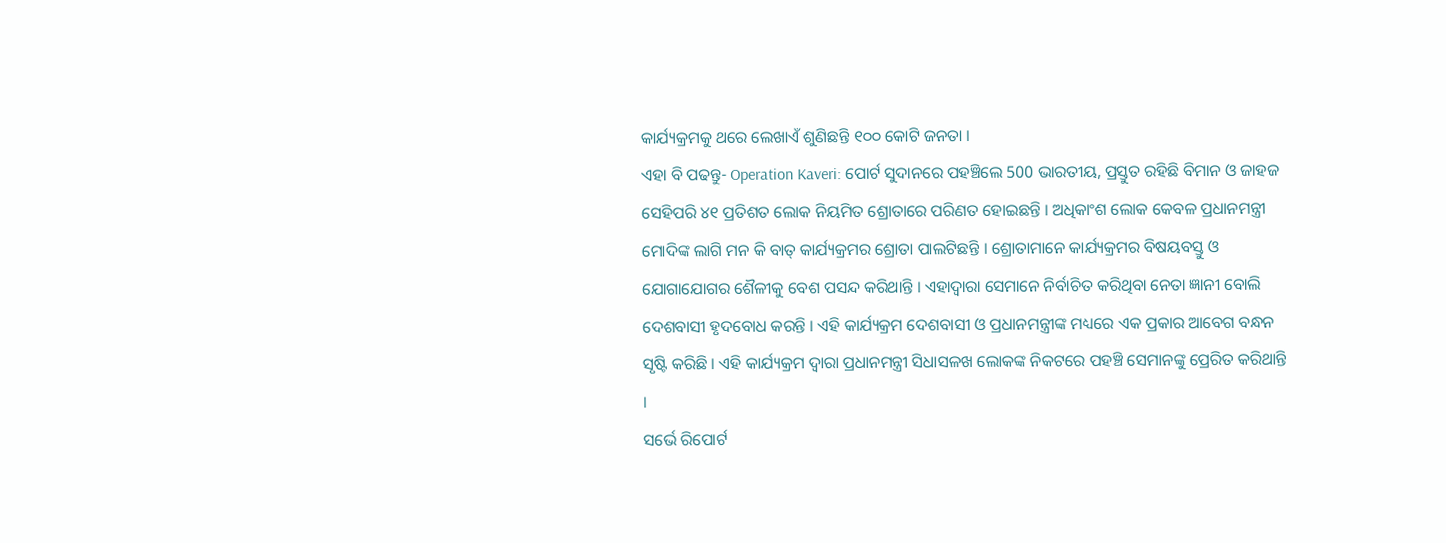କାର୍ଯ୍ୟକ୍ରମକୁ ଥରେ ଲେଖାଏଁ ଶୁଣିଛନ୍ତି ୧୦୦ କୋଟି ଜନତା ।
ଏହା ବି ପଢନ୍ତୁ- Operation Kaveri: ପୋର୍ଟ ସୁଦାନରେ ପହଞ୍ଚିଲେ 500 ଭାରତୀୟ, ପ୍ରସ୍ତୁତ ରହିଛି ବିମାନ ଓ ଜାହଜ
ସେହିପରି ୪୧ ପ୍ରତିଶତ ଲୋକ ନିୟମିତ ଶ୍ରୋତାରେ ପରିଣତ ହୋଇଛନ୍ତି । ଅଧିକାଂଶ ଲୋକ କେବଳ ପ୍ରଧାନମନ୍ତ୍ରୀ ମୋଦିଙ୍କ ଲାଗି ମନ କି ବାତ୍ କାର୍ଯ୍ୟକ୍ରମର ଶ୍ରୋତା ପାଲଟିଛନ୍ତି । ଶ୍ରୋତାମାନେ କାର୍ଯ୍ୟକ୍ରମର ବିଷୟବସ୍ତୁ ଓ ଯୋଗାଯୋଗର ଶୈଳୀକୁ ବେଶ ପସନ୍ଦ କରିଥାନ୍ତି । ଏହାଦ୍ବାରା ସେମାନେ ନିର୍ବାଚିତ କରିଥିବା ନେତା ଜ୍ଞାନୀ ବୋଲି ଦେଶବାସୀ ହୃଦବୋଧ କରନ୍ତି । ଏହି କାର୍ଯ୍ୟକ୍ରମ ଦେଶବାସୀ ଓ ପ୍ରଧାନମନ୍ତ୍ରୀଙ୍କ ମଧ୍ୟରେ ଏକ ପ୍ରକାର ଆବେଗ ବନ୍ଧନ ସୃଷ୍ଟି କରିଛି । ଏହି କାର୍ଯ୍ୟକ୍ରମ ଦ୍ବାରା ପ୍ରଧାନମନ୍ତ୍ରୀ ସିଧାସଳଖ ଲୋକଙ୍କ ନିକଟରେ ପହଞ୍ଚି ସେମାନଙ୍କୁ ପ୍ରେରିତ କରିଥାନ୍ତି ।
ସର୍ଭେ ରିପୋର୍ଟ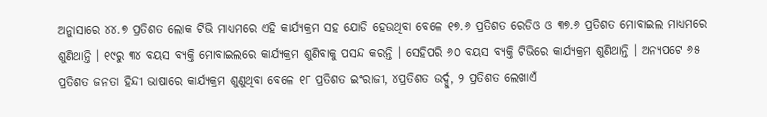ଅନୁାସାରେ ୪୪.୭ ପ୍ରତିଶତ ଲୋକ ଟିଭି ମାଧ୍ୟମରେ ଏହି କାର୍ଯ୍ୟକ୍ରମ ସହ ଯୋଡି ହେଉଥିବା ବେଳେ ୧୭.୬ ପ୍ରତିଶତ ରେଡିଓ ଓ ୩୭.୬ ପ୍ରତିଶତ ମୋବାଇଲ ମାଧ୍ୟମରେ ଶୁଣିଥାନ୍ତି । ୧୯ରୁ ୩୪ ବୟସ ବ୍ୟକ୍ତି ମୋବାଇଲରେ କାର୍ଯ୍ୟକ୍ରମ ଶୁଣିବାକୁ ପସନ୍ଦ କରନ୍ତି । ସେହିପରି ୬୦ ବୟସ ବ୍ୟକ୍ତି ଟିଭିରେ କାର୍ଯ୍ୟକ୍ରମ ଶୁଣିଥାନ୍ତି । ଅନ୍ୟପଟେ ୬୫ ପ୍ରତିଶତ ଜନତା ହିନ୍ଦୀ ଭାଷାରେ କାର୍ଯ୍ୟକ୍ରମ ଶୁଣୁଥିବା ବେଳେ ୧୮ ପ୍ରତିଶତ ଇଂରାଜୀ, ୪ପ୍ରତିଶତ ଉର୍ଦ୍ଦୁ, ୨ ପ୍ରତିଶତ ଲେଖାଏଁ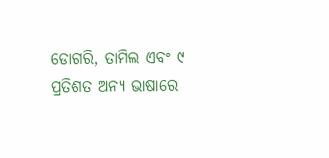ଡୋଗରି, ତାମିଲ ଏବଂ ୯ ପ୍ରତିଶତ ଅନ୍ୟ ଭାଷାରେ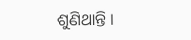ଶୁଣିଥାନ୍ତି ।